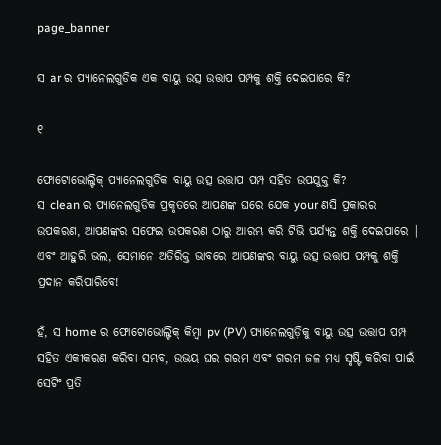page_banner

ସ ar ର ପ୍ୟାନେଲଗୁଡିକ ଏକ ବାୟୁ ଉତ୍ସ ଉତ୍ତାପ ପମ୍ପକୁ ଶକ୍ତି ଦେଇପାରେ କି?

୧

ଫୋଟୋଭୋଲ୍ଟିକ୍ ପ୍ୟାନେଲଗୁଡିକ ବାୟୁ ଉତ୍ସ ଉତ୍ତାପ ପମ୍ପ ସହିତ ଉପଯୁକ୍ତ କି?
ସ clean ର ପ୍ୟାନେଲଗୁଡିକ ପ୍ରକୃତରେ ଆପଣଙ୍କ ଘରେ ଯେକ your ଣସି ପ୍ରକାରର ଉପକରଣ, ଆପଣଙ୍କର ସଫେଇ ଉପକରଣ ଠାରୁ ଆରମ୍ଭ କରି ଟିଭି ପର୍ଯ୍ୟନ୍ତ ଶକ୍ତି ଦେଇପାରେ | ଏବଂ ଆହୁରି ଭଲ, ସେମାନେ ଅତିରିକ୍ତ ଭାବରେ ଆପଣଙ୍କର ବାୟୁ ଉତ୍ସ ଉତ୍ତାପ ପମ୍ପକୁ ଶକ୍ତି ପ୍ରଦାନ କରିପାରିବେ!

ହଁ, ସ home ର ଫୋଟୋଭୋଲ୍ଟିକ୍ କିମ୍ବା pv (PV) ପ୍ୟାନେଲଗୁଡ଼ିକୁ ବାୟୁ ଉତ୍ସ ଉତ୍ତାପ ପମ୍ପ ସହିତ ଏକୀକରଣ କରିବା ସମ୍ଭବ, ଉଭୟ ଘର ଗରମ ଏବଂ ଗରମ ଜଳ ମଧ୍ୟ ସୃଷ୍ଟି କରିବା ପାଇଁ ସେଟିଂ ପ୍ରତି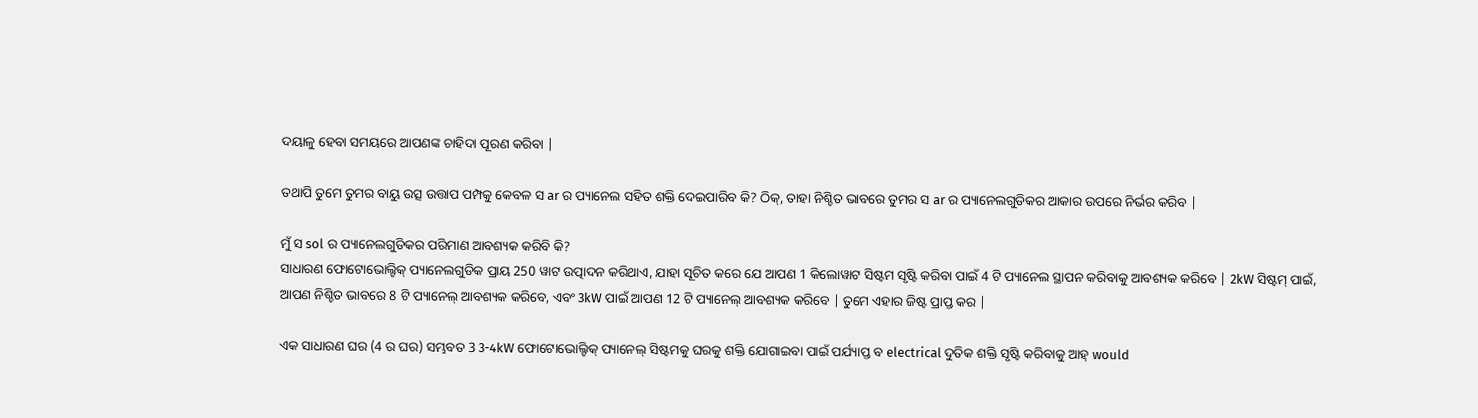ଦୟାଳୁ ହେବା ସମୟରେ ଆପଣଙ୍କ ଚାହିଦା ପୂରଣ କରିବା |

ତଥାପି ତୁମେ ତୁମର ବାୟୁ ଉତ୍ସ ଉତ୍ତାପ ପମ୍ପକୁ କେବଳ ସ ar ର ପ୍ୟାନେଲ ସହିତ ଶକ୍ତି ଦେଇପାରିବ କି? ଠିକ୍, ତାହା ନିଶ୍ଚିତ ଭାବରେ ତୁମର ସ ar ର ପ୍ୟାନେଲଗୁଡିକର ଆକାର ଉପରେ ନିର୍ଭର କରିବ |

ମୁଁ ସ sol ର ପ୍ୟାନେଲଗୁଡିକର ପରିମାଣ ଆବଶ୍ୟକ କରିବି କି?
ସାଧାରଣ ଫୋଟୋଭୋଲ୍ଟିକ୍ ପ୍ୟାନେଲଗୁଡିକ ପ୍ରାୟ 250 ୱାଟ ଉତ୍ପାଦନ କରିଥାଏ, ଯାହା ସୂଚିତ କରେ ଯେ ଆପଣ 1 କିଲୋୱାଟ ସିଷ୍ଟମ ସୃଷ୍ଟି କରିବା ପାଇଁ 4 ଟି ପ୍ୟାନେଲ ସ୍ଥାପନ କରିବାକୁ ଆବଶ୍ୟକ କରିବେ | 2kW ସିଷ୍ଟମ୍ ପାଇଁ, ଆପଣ ନିଶ୍ଚିତ ଭାବରେ 8 ଟି ପ୍ୟାନେଲ୍ ଆବଶ୍ୟକ କରିବେ, ଏବଂ 3kW ପାଇଁ ଆପଣ 12 ଟି ପ୍ୟାନେଲ୍ ଆବଶ୍ୟକ କରିବେ | ତୁମେ ଏହାର ଜିଷ୍ଟ ପ୍ରାପ୍ତ କର |

ଏକ ସାଧାରଣ ଘର (4 ର ଘର) ସମ୍ଭବତ 3 3-4kW ଫୋଟୋଭୋଲ୍ଟିକ୍ ପ୍ୟାନେଲ୍ ସିଷ୍ଟମକୁ ଘରକୁ ଶକ୍ତି ଯୋଗାଇବା ପାଇଁ ପର୍ଯ୍ୟାପ୍ତ ବ electrical ଦୁତିକ ଶକ୍ତି ସୃଷ୍ଟି କରିବାକୁ ଆହ୍ would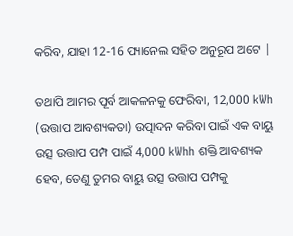କରିବ, ଯାହା 12-16 ପ୍ୟାନେଲ ସହିତ ଅନୁରୂପ ଅଟେ |

ତଥାପି ଆମର ପୂର୍ବ ଆକଳନକୁ ଫେରିବା, 12,000 kWh (ଉତ୍ତାପ ଆବଶ୍ୟକତା) ଉତ୍ପାଦନ କରିବା ପାଇଁ ଏକ ବାୟୁ ଉତ୍ସ ଉତ୍ତାପ ପମ୍ପ ପାଇଁ 4,000 kWhh ଶକ୍ତି ଆବଶ୍ୟକ ହେବ, ତେଣୁ ତୁମର ବାୟୁ ଉତ୍ସ ଉତ୍ତାପ ପମ୍ପକୁ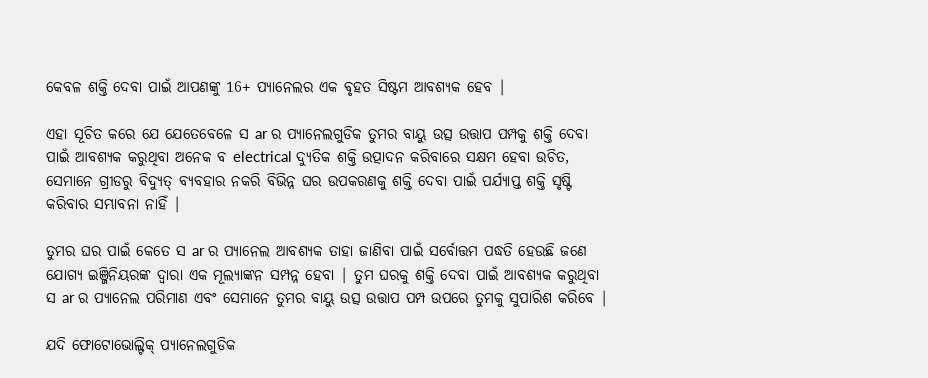କେବଳ ଶକ୍ତି ଦେବା ପାଇଁ ଆପଣଙ୍କୁ 16+ ପ୍ୟାନେଲର ଏକ ବୃହତ ସିଷ୍ଟମ ଆବଶ୍ୟକ ହେବ |

ଏହା ସୂଚିତ କରେ ଯେ ଯେତେବେଳେ ସ ar ର ପ୍ୟାନେଲଗୁଡିକ ତୁମର ବାୟୁ ଉତ୍ସ ଉତ୍ତାପ ପମ୍ପକୁ ଶକ୍ତି ଦେବା ପାଇଁ ଆବଶ୍ୟକ କରୁଥିବା ଅନେକ ବ electrical ଦ୍ୟୁତିକ ଶକ୍ତି ଉତ୍ପାଦନ କରିବାରେ ସକ୍ଷମ ହେବା ଉଚିତ, ସେମାନେ ଗ୍ରୀଡରୁ ବିଦ୍ୟୁତ୍ ବ୍ୟବହାର ନକରି ବିଭିନ୍ନ ଘର ଉପକରଣକୁ ଶକ୍ତି ଦେବା ପାଇଁ ପର୍ଯ୍ୟାପ୍ତ ଶକ୍ତି ସୃଷ୍ଟି କରିବାର ସମ୍ଭାବନା ନାହିଁ |

ତୁମର ଘର ପାଇଁ କେତେ ସ ar ର ପ୍ୟାନେଲ ଆବଶ୍ୟକ ତାହା ଜାଣିବା ପାଇଁ ସର୍ବୋତ୍ତମ ପଦ୍ଧତି ହେଉଛି ଜଣେ ଯୋଗ୍ୟ ଇଞ୍ଜିନିୟରଙ୍କ ଦ୍ୱାରା ଏକ ମୂଲ୍ୟାଙ୍କନ ସମ୍ପନ୍ନ ହେବା | ତୁମ ଘରକୁ ଶକ୍ତି ଦେବା ପାଇଁ ଆବଶ୍ୟକ କରୁଥିବା ସ ar ର ପ୍ୟାନେଲ ପରିମାଣ ଏବଂ ସେମାନେ ତୁମର ବାୟୁ ଉତ୍ସ ଉତ୍ତାପ ପମ୍ପ ଉପରେ ତୁମକୁ ସୁପାରିଶ କରିବେ |

ଯଦି ଫୋଟୋଭୋଲ୍ଟିକ୍ ପ୍ୟାନେଲଗୁଡିକ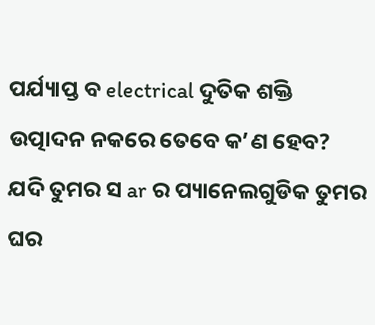ପର୍ଯ୍ୟାପ୍ତ ବ electrical ଦୁତିକ ଶକ୍ତି ଉତ୍ପାଦନ ନକରେ ତେବେ କ’ଣ ହେବ?
ଯଦି ତୁମର ସ ar ର ପ୍ୟାନେଲଗୁଡିକ ତୁମର ଘର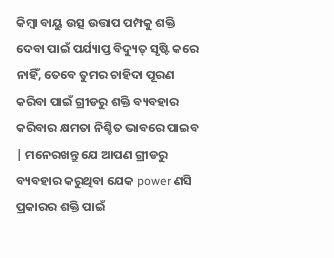କିମ୍ବା ବାୟୁ ଉତ୍ସ ଉତ୍ତାପ ପମ୍ପକୁ ଶକ୍ତି ଦେବା ପାଇଁ ପର୍ଯ୍ୟାପ୍ତ ବିଦ୍ୟୁତ୍ ସୃଷ୍ଟି କରେ ନାହିଁ, ତେବେ ତୁମର ଚାହିଦା ପୂରଣ କରିବା ପାଇଁ ଗ୍ରୀଡରୁ ଶକ୍ତି ବ୍ୟବହାର କରିବାର କ୍ଷମତା ନିଶ୍ଚିତ ଭାବରେ ପାଇବ | ମନେରଖନ୍ତୁ ଯେ ଆପଣ ଗ୍ରୀଡରୁ ବ୍ୟବହାର କରୁଥିବା ଯେକ power ଣସି ପ୍ରକାରର ଶକ୍ତି ପାଇଁ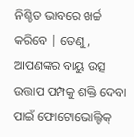ନିଶ୍ଚିତ ଭାବରେ ଖର୍ଚ୍ଚ କରିବେ | ତେଣୁ, ଆପଣଙ୍କର ବାୟୁ ଉତ୍ସ ଉତ୍ତାପ ପମ୍ପକୁ ଶକ୍ତି ଦେବା ପାଇଁ ଫୋଟୋଭୋଲ୍ଟିକ୍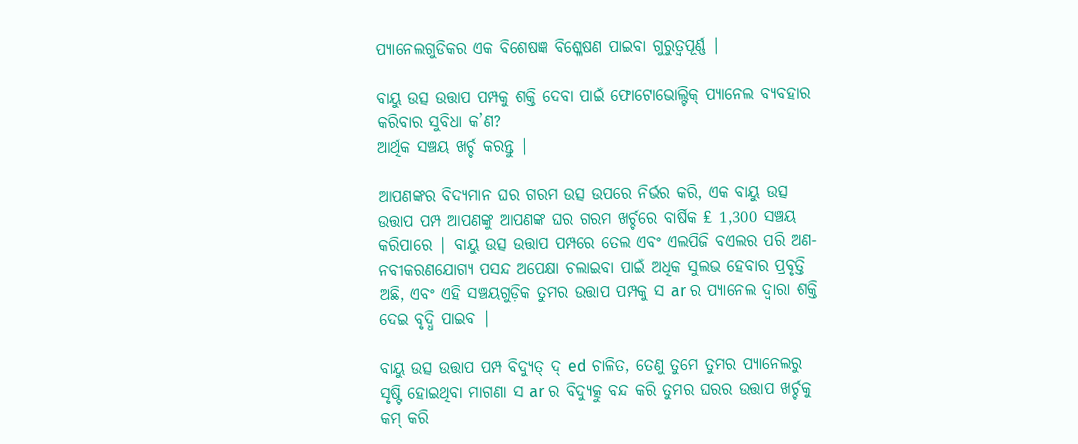ପ୍ୟାନେଲଗୁଡିକର ଏକ ବିଶେଷଜ୍ଞ ବିଶ୍ଳେଷଣ ପାଇବା ଗୁରୁତ୍ୱପୂର୍ଣ୍ଣ |

ବାୟୁ ଉତ୍ସ ଉତ୍ତାପ ପମ୍ପକୁ ଶକ୍ତି ଦେବା ପାଇଁ ଫୋଟୋଭୋଲ୍ଟିକ୍ ପ୍ୟାନେଲ ବ୍ୟବହାର କରିବାର ସୁବିଧା କ’ଣ?
ଆର୍ଥିକ ସଞ୍ଚୟ ଖର୍ଚ୍ଚ କରନ୍ତୁ |

ଆପଣଙ୍କର ବିଦ୍ୟମାନ ଘର ଗରମ ଉତ୍ସ ଉପରେ ନିର୍ଭର କରି, ଏକ ବାୟୁ ଉତ୍ସ ଉତ୍ତାପ ପମ୍ପ ଆପଣଙ୍କୁ ଆପଣଙ୍କ ଘର ଗରମ ଖର୍ଚ୍ଚରେ ବାର୍ଷିକ ₤ 1,300 ସଞ୍ଚୟ କରିପାରେ | ବାୟୁ ଉତ୍ସ ଉତ୍ତାପ ପମ୍ପରେ ତେଲ ଏବଂ ଏଲପିଜି ବଏଲର ପରି ଅଣ-ନବୀକରଣଯୋଗ୍ୟ ପସନ୍ଦ ଅପେକ୍ଷା ଚଲାଇବା ପାଇଁ ଅଧିକ ସୁଲଭ ହେବାର ପ୍ରବୃତ୍ତି ଅଛି, ଏବଂ ଏହି ସଞ୍ଚୟଗୁଡ଼ିକ ତୁମର ଉତ୍ତାପ ପମ୍ପକୁ ସ ar ର ପ୍ୟାନେଲ ଦ୍ୱାରା ଶକ୍ତି ଦେଇ ବୃଦ୍ଧି ପାଇବ |

ବାୟୁ ଉତ୍ସ ଉତ୍ତାପ ପମ୍ପ ବିଦ୍ୟୁତ୍ ଦ୍ ed ଚାଳିତ, ତେଣୁ ତୁମେ ତୁମର ପ୍ୟାନେଲରୁ ସୃଷ୍ଟି ହୋଇଥିବା ମାଗଣା ସ ar ର ବିଦ୍ୟୁତ୍କୁ ବନ୍ଦ କରି ତୁମର ଘରର ଉତ୍ତାପ ଖର୍ଚ୍ଚକୁ କମ୍ କରି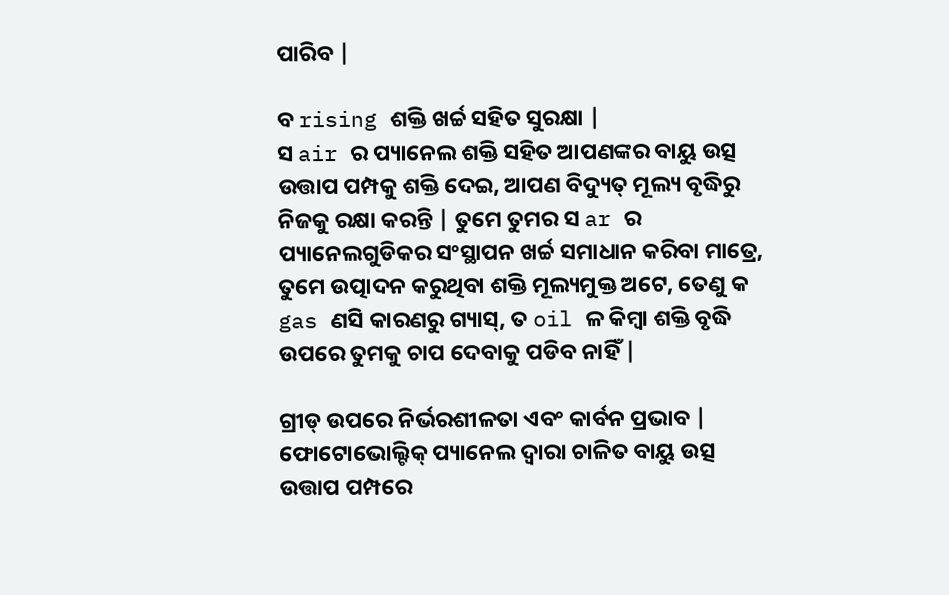ପାରିବ |

ବ rising ଶକ୍ତି ଖର୍ଚ୍ଚ ସହିତ ସୁରକ୍ଷା |
ସ air ର ପ୍ୟାନେଲ ଶକ୍ତି ସହିତ ଆପଣଙ୍କର ବାୟୁ ଉତ୍ସ ଉତ୍ତାପ ପମ୍ପକୁ ଶକ୍ତି ଦେଇ, ଆପଣ ବିଦ୍ୟୁତ୍ ମୂଲ୍ୟ ବୃଦ୍ଧିରୁ ନିଜକୁ ରକ୍ଷା କରନ୍ତି | ତୁମେ ତୁମର ସ ar ର ପ୍ୟାନେଲଗୁଡିକର ସଂସ୍ଥାପନ ଖର୍ଚ୍ଚ ସମାଧାନ କରିବା ମାତ୍ରେ, ତୁମେ ଉତ୍ପାଦନ କରୁଥିବା ଶକ୍ତି ମୂଲ୍ୟମୁକ୍ତ ଅଟେ, ତେଣୁ କ gas ଣସି କାରଣରୁ ଗ୍ୟାସ୍, ତ oil ଳ କିମ୍ବା ଶକ୍ତି ବୃଦ୍ଧି ଉପରେ ତୁମକୁ ଚାପ ଦେବାକୁ ପଡିବ ନାହିଁ |

ଗ୍ରୀଡ୍ ଉପରେ ନିର୍ଭରଶୀଳତା ଏବଂ କାର୍ବନ ପ୍ରଭାବ |
ଫୋଟୋଭୋଲ୍ଟିକ୍ ପ୍ୟାନେଲ ଦ୍ୱାରା ଚାଳିତ ବାୟୁ ଉତ୍ସ ଉତ୍ତାପ ପମ୍ପରେ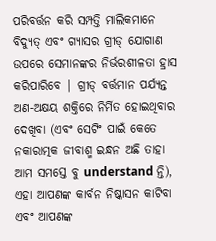ପରିବର୍ତ୍ତନ କରି ସମ୍ପତ୍ତି ମାଲିକମାନେ ବିଦ୍ୟୁତ୍ ଏବଂ ଗ୍ୟାସର ଗ୍ରୀଡ୍ ଯୋଗାଣ ଉପରେ ସେମାନଙ୍କର ନିର୍ଭରଶୀଳତା ହ୍ରାସ କରିପାରିବେ | ଗ୍ରୀଡ୍ ବର୍ତ୍ତମାନ ପର୍ଯ୍ୟନ୍ତ ଅଣ-ଅକ୍ଷୟ ଶକ୍ତିରେ ନିର୍ମିତ ହୋଇଥିବାର ଦେଖିବା (ଏବଂ ସେଟିଂ ପାଇଁ କେତେ ନକାରାତ୍ମକ ଜୀବାଶ୍ମ ଇନ୍ଧନ ଅଛି ତାହା ଆମ ସମସ୍ତେ ବୁ understand ନ୍ତି), ଏହା ଆପଣଙ୍କ କାର୍ବନ ନିଷ୍କାସନ କାଟିବା ଏବଂ ଆପଣଙ୍କ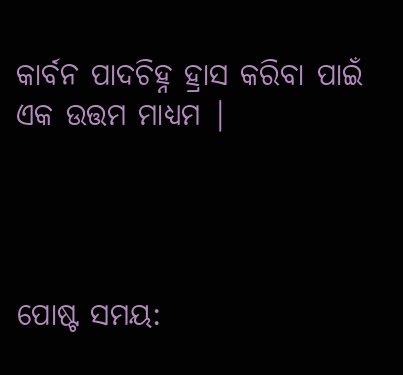କାର୍ବନ ପାଦଚିହ୍ନ ହ୍ରାସ କରିବା ପାଇଁ ଏକ ଉତ୍ତମ ମାଧ୍ୟମ |




ପୋଷ୍ଟ ସମୟ: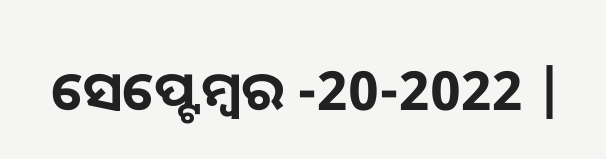ସେପ୍ଟେମ୍ବର -20-2022 |